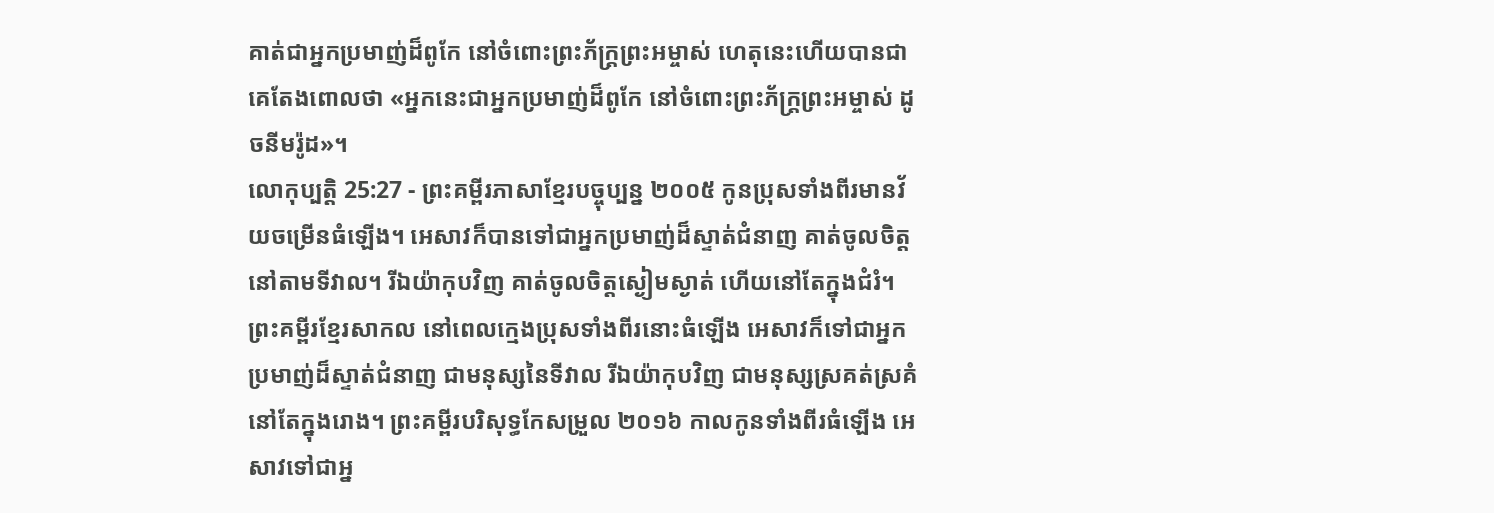គាត់ជាអ្នកប្រមាញ់ដ៏ពូកែ នៅចំពោះព្រះភ័ក្ត្រព្រះអម្ចាស់ ហេតុនេះហើយបានជាគេតែងពោលថា «អ្នកនេះជាអ្នកប្រមាញ់ដ៏ពូកែ នៅចំពោះព្រះភ័ក្ត្រព្រះអម្ចាស់ ដូចនីមរ៉ូដ»។
លោកុប្បត្តិ 25:27 - ព្រះគម្ពីរភាសាខ្មែរបច្ចុប្បន្ន ២០០៥ កូនប្រុសទាំងពីរមានវ័យចម្រើនធំឡើង។ អេសាវក៏បានទៅជាអ្នកប្រមាញ់ដ៏ស្ទាត់ជំនាញ គាត់ចូលចិត្តនៅតាមទីវាល។ រីឯយ៉ាកុបវិញ គាត់ចូលចិត្តស្ងៀមស្ងាត់ ហើយនៅតែក្នុងជំរំ។ ព្រះគម្ពីរខ្មែរសាកល នៅពេលក្មេងប្រុសទាំងពីរនោះធំឡើង អេសាវក៏ទៅជាអ្នកប្រមាញ់ដ៏ស្ទាត់ជំនាញ ជាមនុស្សនៃទីវាល រីឯយ៉ាកុបវិញ ជាមនុស្សស្រគត់ស្រគំ នៅតែក្នុងរោង។ ព្រះគម្ពីរបរិសុទ្ធកែសម្រួល ២០១៦ កាលកូនទាំងពីរធំឡើង អេសាវទៅជាអ្ន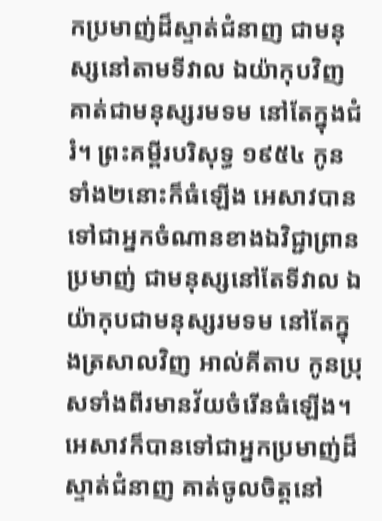កប្រមាញ់ដ៏ស្ទាត់ជំនាញ ជាមនុស្សនៅតាមទីវាល ឯយ៉ាកុបវិញ គាត់ជាមនុស្សរមទម នៅតែក្នុងជំរំ។ ព្រះគម្ពីរបរិសុទ្ធ ១៩៥៤ កូនទាំង២នោះក៏ធំឡើង អេសាវបានទៅជាអ្នកចំណានខាងឯវិជ្ជាព្រានប្រមាញ់ ជាមនុស្សនៅតែទីវាល ឯយ៉ាកុបជាមនុស្សរមទម នៅតែក្នុងត្រសាលវិញ អាល់គីតាប កូនប្រុសទាំងពីរមានវ័យចំរើនធំឡើង។ អេសាវក៏បានទៅជាអ្នកប្រមាញ់ដ៏ស្ទាត់ជំនាញ គាត់ចូលចិត្តនៅ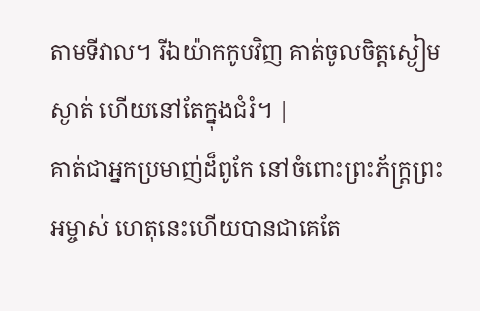តាមទីវាល។ រីឯយ៉ាកកូបវិញ គាត់ចូលចិត្តស្ងៀមស្ងាត់ ហើយនៅតែក្នុងជំរំ។ |
គាត់ជាអ្នកប្រមាញ់ដ៏ពូកែ នៅចំពោះព្រះភ័ក្ត្រព្រះអម្ចាស់ ហេតុនេះហើយបានជាគេតែ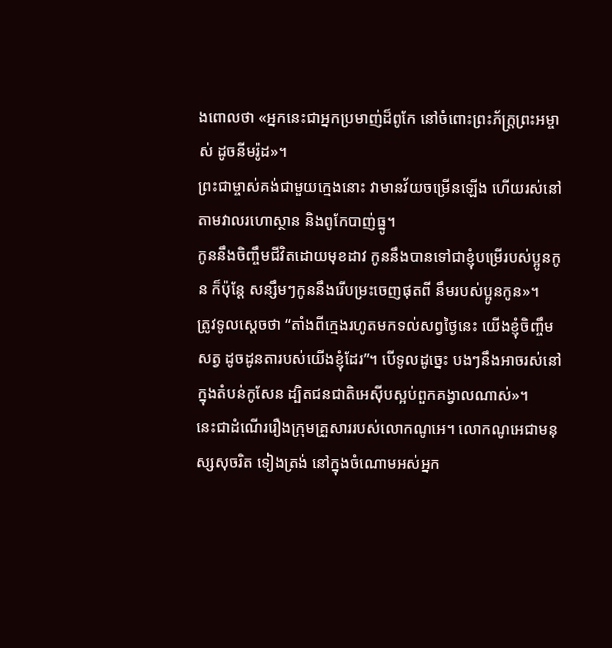ងពោលថា «អ្នកនេះជាអ្នកប្រមាញ់ដ៏ពូកែ នៅចំពោះព្រះភ័ក្ត្រព្រះអម្ចាស់ ដូចនីមរ៉ូដ»។
ព្រះជាម្ចាស់គង់ជាមួយក្មេងនោះ វាមានវ័យចម្រើនឡើង ហើយរស់នៅតាមវាលរហោស្ថាន និងពូកែបាញ់ធ្នូ។
កូននឹងចិញ្ចឹមជីវិតដោយមុខដាវ កូននឹងបានទៅជាខ្ញុំបម្រើរបស់ប្អូនកូន ក៏ប៉ុន្តែ សន្សឹមៗកូននឹងរើបម្រះចេញផុតពី នឹមរបស់ប្អូនកូន»។
ត្រូវទូលស្ដេចថា “តាំងពីក្មេងរហូតមកទល់សព្វថ្ងៃនេះ យើងខ្ញុំចិញ្ចឹមសត្វ ដូចដូនតារបស់យើងខ្ញុំដែរ”។ បើទូលដូច្នេះ បងៗនឹងអាចរស់នៅក្នុងតំបន់កូសែន ដ្បិតជនជាតិអេស៊ីបស្អប់ពួកគង្វាលណាស់»។
នេះជាដំណើររឿងក្រុមគ្រួសាររបស់លោកណូអេ។ លោកណូអេជាមនុស្សសុចរិត ទៀងត្រង់ នៅក្នុងចំណោមអស់អ្នក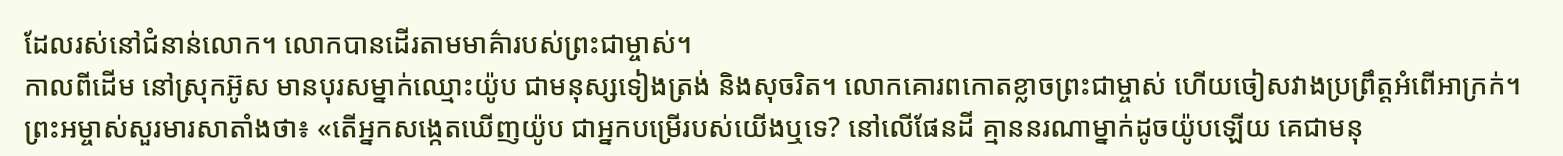ដែលរស់នៅជំនាន់លោក។ លោកបានដើរតាមមាគ៌ារបស់ព្រះជាម្ចាស់។
កាលពីដើម នៅស្រុកអ៊ូស មានបុរសម្នាក់ឈ្មោះយ៉ូប ជាមនុស្សទៀងត្រង់ និងសុចរិត។ លោកគោរពកោតខ្លាចព្រះជាម្ចាស់ ហើយចៀសវាងប្រព្រឹត្តអំពើអាក្រក់។
ព្រះអម្ចាស់សួរមារសាតាំងថា៖ «តើអ្នកសង្កេតឃើញយ៉ូប ជាអ្នកបម្រើរបស់យើងឬទេ? នៅលើផែនដី គ្មាននរណាម្នាក់ដូចយ៉ូបឡើយ គេជាមនុ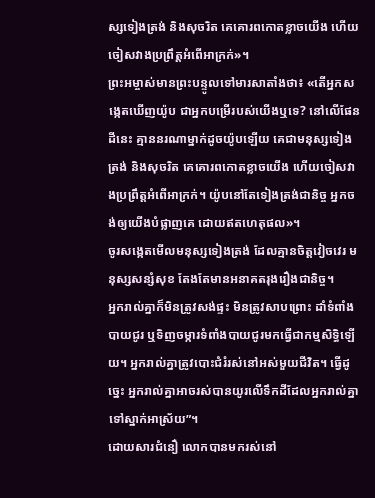ស្សទៀងត្រង់ និងសុចរិត គេគោរពកោតខ្លាចយើង ហើយចៀសវាងប្រព្រឹត្តអំពើអាក្រក់»។
ព្រះអម្ចាស់មានព្រះបន្ទូលទៅមារសាតាំងថា៖ «តើអ្នកសង្កេតឃើញយ៉ូប ជាអ្នកបម្រើរបស់យើងឬទេ? នៅលើផែនដីនេះ គ្មាននរណាម្នាក់ដូចយ៉ូបឡើយ គេជាមនុស្សទៀងត្រង់ និងសុចរិត គេគោរពកោតខ្លាចយើង ហើយចៀសវាងប្រព្រឹត្តអំពើអាក្រក់។ យ៉ូបនៅតែទៀងត្រង់ជានិច្ច អ្នកចង់ឲ្យយើងបំផ្លាញគេ ដោយឥតហេតុផល»។
ចូរសង្កេតមើលមនុស្សទៀងត្រង់ ដែលគ្មានចិត្តវៀចវេរ មនុស្សសន្សំសុខ តែងតែមានអនាគតរុងរឿងជានិច្ច។
អ្នករាល់គ្នាក៏មិនត្រូវសង់ផ្ទះ មិនត្រូវសាបព្រោះ ដាំទំពាំងបាយជូរ ឬទិញចម្ការទំពាំងបាយជូរមកធ្វើជាកម្មសិទ្ធិឡើយ។ អ្នករាល់គ្នាត្រូវបោះជំរំរស់នៅអស់មួយជីវិត។ ធ្វើដូច្នេះ អ្នករាល់គ្នាអាចរស់បានយូរលើទឹកដីដែលអ្នករាល់គ្នាទៅស្នាក់អាស្រ័យ”។
ដោយសារជំនឿ លោកបានមករស់នៅ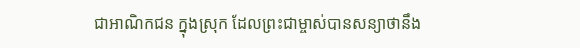ជាអាណិកជន ក្នុងស្រុក ដែលព្រះជាម្ចាស់បានសន្យាថានឹង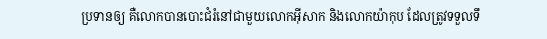ប្រទានឲ្យ គឺលោកបានបោះជំរំនៅជាមួយលោកអ៊ីសាក និងលោកយ៉ាកុប ដែលត្រូវទទួលទឹ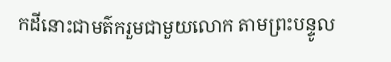កដីនោះជាមត៌ករួមជាមួយលោក តាមព្រះបន្ទូល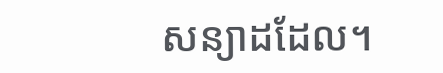សន្យាដដែល។